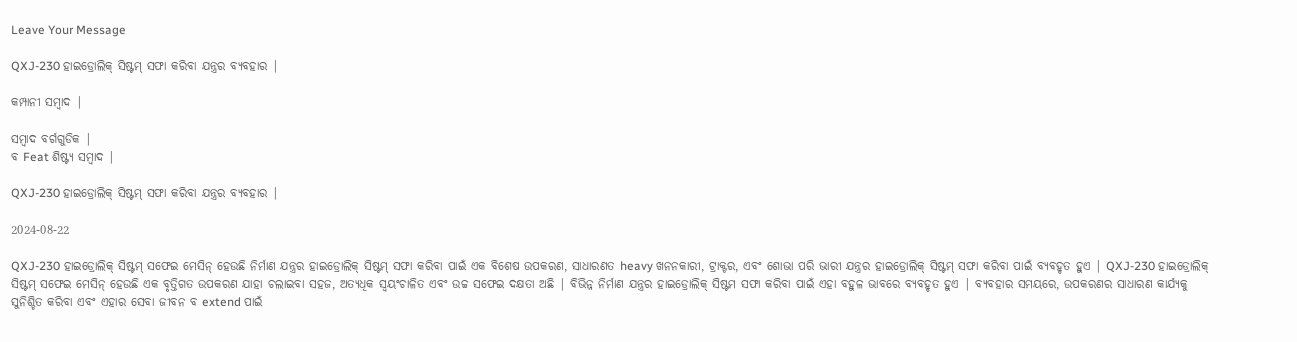Leave Your Message

QXJ-230 ହାଇଡ୍ରୋଲିକ୍ ସିଷ୍ଟମ୍ ସଫା କରିବା ଯନ୍ତ୍ରର ବ୍ୟବହାର |

କମ୍ପାନୀ ସମ୍ବାଦ |

ସମ୍ବାଦ ବର୍ଗଗୁଡିକ |
ବ Feat ଶିଷ୍ଟ୍ୟ ସମ୍ବାଦ |

QXJ-230 ହାଇଡ୍ରୋଲିକ୍ ସିଷ୍ଟମ୍ ସଫା କରିବା ଯନ୍ତ୍ରର ବ୍ୟବହାର |

2024-08-22

QXJ-230 ହାଇଡ୍ରୋଲିକ୍ ସିଷ୍ଟମ୍ ସଫେଇ ମେସିନ୍ ହେଉଛି ନିର୍ମାଣ ଯନ୍ତ୍ରର ହାଇଡ୍ରୋଲିକ୍ ସିଷ୍ଟମ୍ ସଫା କରିବା ପାଇଁ ଏକ ବିଶେଷ ଉପକରଣ, ସାଧାରଣତ heavy ଖନନକାରୀ, ଟ୍ରାକ୍ଟର, ଏବଂ ଶୋଭା ପରି ଭାରୀ ଯନ୍ତ୍ରର ହାଇଡ୍ରୋଲିକ୍ ସିଷ୍ଟମ୍ ସଫା କରିବା ପାଇଁ ବ୍ୟବହୃତ ହୁଏ | QXJ-230 ହାଇଡ୍ରୋଲିକ୍ ସିଷ୍ଟମ୍ ସଫେଇ ମେସିନ୍ ହେଉଛି ଏକ ବୃତ୍ତିଗତ ଉପକରଣ ଯାହା ଚଲାଇବା ସହଜ, ଅତ୍ୟଧିକ ସ୍ୱୟଂଚାଳିତ ଏବଂ ଉଚ୍ଚ ସଫେଇ ଦକ୍ଷତା ଅଛି | ବିଭିନ୍ନ ନିର୍ମାଣ ଯନ୍ତ୍ରର ହାଇଡ୍ରୋଲିକ୍ ସିଷ୍ଟମ ସଫା କରିବା ପାଇଁ ଏହା ବହୁଳ ଭାବରେ ବ୍ୟବହୃତ ହୁଏ | ବ୍ୟବହାର ସମୟରେ, ଉପକରଣର ସାଧାରଣ କାର୍ଯ୍ୟକୁ ସୁନିଶ୍ଚିତ କରିବା ଏବଂ ଏହାର ସେବା ଜୀବନ ବ extend ପାଇଁ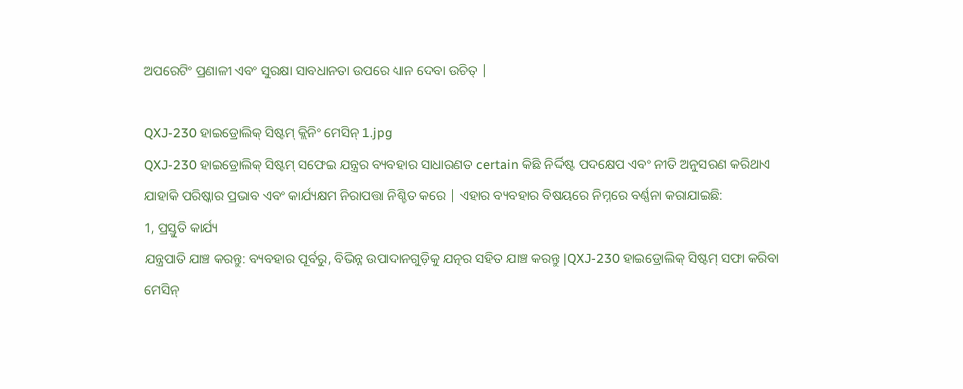ଅପରେଟିଂ ପ୍ରଣାଳୀ ଏବଂ ସୁରକ୍ଷା ସାବଧାନତା ଉପରେ ଧ୍ୟାନ ଦେବା ଉଚିତ୍ |

QXJ-230 ହାଇଡ୍ରୋଲିକ୍ ସିଷ୍ଟମ୍ କ୍ଲିନିଂ ମେସିନ୍ 1.jpg
QXJ-230 ହାଇଡ୍ରୋଲିକ୍ ସିଷ୍ଟମ୍ ସଫେଇ ଯନ୍ତ୍ରର ବ୍ୟବହାର ସାଧାରଣତ certain କିଛି ନିର୍ଦ୍ଦିଷ୍ଟ ପଦକ୍ଷେପ ଏବଂ ନୀତି ଅନୁସରଣ କରିଥାଏ ଯାହାକି ପରିଷ୍କାର ପ୍ରଭାବ ଏବଂ କାର୍ଯ୍ୟକ୍ଷମ ନିରାପତ୍ତା ନିଶ୍ଚିତ କରେ | ଏହାର ବ୍ୟବହାର ବିଷୟରେ ନିମ୍ନରେ ବର୍ଣ୍ଣନା କରାଯାଇଛି:
1, ପ୍ରସ୍ତୁତି କାର୍ଯ୍ୟ
ଯନ୍ତ୍ରପାତି ଯାଞ୍ଚ କରନ୍ତୁ: ବ୍ୟବହାର ପୂର୍ବରୁ, ବିଭିନ୍ନ ଉପାଦାନଗୁଡ଼ିକୁ ଯତ୍ନର ସହିତ ଯାଞ୍ଚ କରନ୍ତୁ |QXJ-230 ହାଇଡ୍ରୋଲିକ୍ ସିଷ୍ଟମ୍ ସଫା କରିବା ମେସିନ୍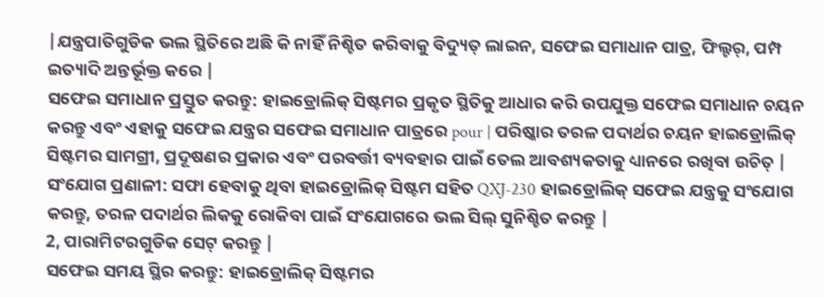|ଯନ୍ତ୍ରପାତିଗୁଡିକ ଭଲ ସ୍ଥିତିରେ ଅଛି କି ନାହିଁ ନିଶ୍ଚିତ କରିବାକୁ ବିଦ୍ୟୁତ୍ ଲାଇନ, ସଫେଇ ସମାଧାନ ପାତ୍ର, ଫିଲ୍ଟର୍, ପମ୍ପ ଇତ୍ୟାଦି ଅନ୍ତର୍ଭୂକ୍ତ କରେ |
ସଫେଇ ସମାଧାନ ପ୍ରସ୍ତୁତ କରନ୍ତୁ: ହାଇଡ୍ରୋଲିକ୍ ସିଷ୍ଟମର ପ୍ରକୃତ ସ୍ଥିତିକୁ ଆଧାର କରି ଉପଯୁକ୍ତ ସଫେଇ ସମାଧାନ ଚୟନ କରନ୍ତୁ ଏବଂ ଏହାକୁ ସଫେଇ ଯନ୍ତ୍ରର ସଫେଇ ସମାଧାନ ପାତ୍ରରେ pour | ପରିଷ୍କାର ତରଳ ପଦାର୍ଥର ଚୟନ ହାଇଡ୍ରୋଲିକ୍ ସିଷ୍ଟମର ସାମଗ୍ରୀ, ପ୍ରଦୂଷଣର ପ୍ରକାର ଏବଂ ପରବର୍ତ୍ତୀ ବ୍ୟବହାର ପାଇଁ ତେଲ ଆବଶ୍ୟକତାକୁ ଧ୍ୟାନରେ ରଖିବା ଉଚିତ୍ |
ସଂଯୋଗ ପ୍ରଣାଳୀ: ସଫା ହେବାକୁ ଥିବା ହାଇଡ୍ରୋଲିକ୍ ସିଷ୍ଟମ ସହିତ QXJ-230 ହାଇଡ୍ରୋଲିକ୍ ସଫେଇ ଯନ୍ତ୍ରକୁ ସଂଯୋଗ କରନ୍ତୁ, ତରଳ ପଦାର୍ଥର ଲିକକୁ ରୋକିବା ପାଇଁ ସଂଯୋଗରେ ଭଲ ସିଲ୍ ସୁନିଶ୍ଚିତ କରନ୍ତୁ |
2, ପାରାମିଟରଗୁଡିକ ସେଟ୍ କରନ୍ତୁ |
ସଫେଇ ସମୟ ସ୍ଥିର କରନ୍ତୁ: ହାଇଡ୍ରୋଲିକ୍ ସିଷ୍ଟମର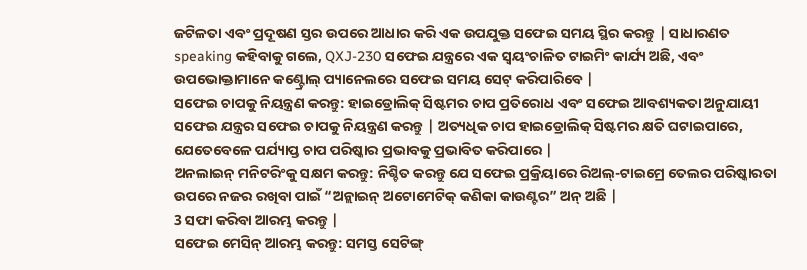ଜଟିଳତା ଏବଂ ପ୍ରଦୂଷଣ ସ୍ତର ଉପରେ ଆଧାର କରି ଏକ ଉପଯୁକ୍ତ ସଫେଇ ସମୟ ସ୍ଥିର କରନ୍ତୁ | ସାଧାରଣତ speaking କହିବାକୁ ଗଲେ, QXJ-230 ସଫେଇ ଯନ୍ତ୍ରରେ ଏକ ସ୍ୱୟଂଚାଳିତ ଟାଇମିଂ କାର୍ଯ୍ୟ ଅଛି, ଏବଂ ଉପଭୋକ୍ତାମାନେ କଣ୍ଟ୍ରୋଲ୍ ପ୍ୟାନେଲରେ ସଫେଇ ସମୟ ସେଟ୍ କରିପାରିବେ |
ସଫେଇ ଚାପକୁ ନିୟନ୍ତ୍ରଣ କରନ୍ତୁ: ହାଇଡ୍ରୋଲିକ୍ ସିଷ୍ଟମର ଚାପ ପ୍ରତିରୋଧ ଏବଂ ସଫେଇ ଆବଶ୍ୟକତା ଅନୁଯାୟୀ ସଫେଇ ଯନ୍ତ୍ରର ସଫେଇ ଚାପକୁ ନିୟନ୍ତ୍ରଣ କରନ୍ତୁ | ଅତ୍ୟଧିକ ଚାପ ହାଇଡ୍ରୋଲିକ୍ ସିଷ୍ଟମର କ୍ଷତି ଘଟାଇପାରେ, ଯେତେବେଳେ ପର୍ଯ୍ୟାପ୍ତ ଚାପ ପରିଷ୍କାର ପ୍ରଭାବକୁ ପ୍ରଭାବିତ କରିପାରେ |
ଅନଲାଇନ୍ ମନିଟରିଂକୁ ସକ୍ଷମ କରନ୍ତୁ: ନିଶ୍ଚିତ କରନ୍ତୁ ଯେ ସଫେଇ ପ୍ରକ୍ରିୟାରେ ରିଅଲ୍-ଟାଇମ୍ରେ ତେଲର ପରିଷ୍କାରତା ଉପରେ ନଜର ରଖିବା ପାଇଁ “ଅନ୍ଲାଇନ୍ ଅଟୋମେଟିକ୍ କଣିକା କାଉଣ୍ଟର” ଅନ୍ ଅଛି |
3 ସଫା କରିବା ଆରମ୍ଭ କରନ୍ତୁ |
ସଫେଇ ମେସିନ୍ ଆରମ୍ଭ କରନ୍ତୁ: ସମସ୍ତ ସେଟିଙ୍ଗ୍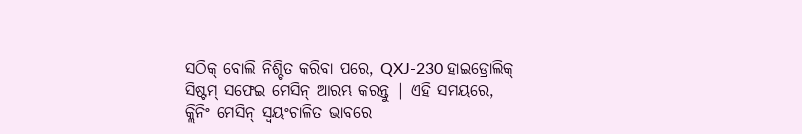ସଠିକ୍ ବୋଲି ନିଶ୍ଚିତ କରିବା ପରେ, QXJ-230 ହାଇଡ୍ରୋଲିକ୍ ସିଷ୍ଟମ୍ ସଫେଇ ମେସିନ୍ ଆରମ୍ଭ କରନ୍ତୁ | ଏହି ସମୟରେ, କ୍ଲିନିଂ ମେସିନ୍ ସ୍ୱୟଂଚାଳିତ ଭାବରେ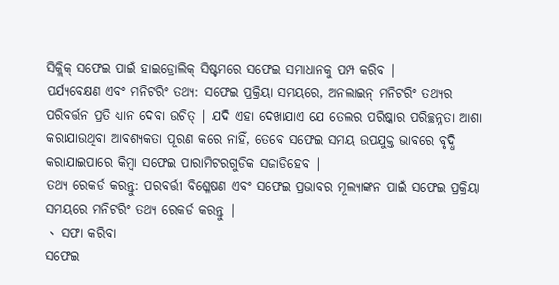ସିକ୍ଲିକ୍ ସଫେଇ ପାଇଁ ହାଇଡ୍ରୋଲିକ୍ ସିଷ୍ଟମରେ ସଫେଇ ସମାଧାନକୁ ପମ୍ପ କରିବ |
ପର୍ଯ୍ୟବେକ୍ଷଣ ଏବଂ ମନିଟରିଂ ତଥ୍ୟ: ସଫେଇ ପ୍ରକ୍ରିୟା ସମୟରେ, ଅନଲାଇନ୍ ମନିଟରିଂ ତଥ୍ୟର ପରିବର୍ତ୍ତନ ପ୍ରତି ଧ୍ୟାନ ଦେବା ଉଚିତ୍ | ଯଦି ଏହା ଦେଖାଯାଏ ଯେ ତେଲର ପରିଷ୍କାର ପରିଚ୍ଛନ୍ନତା ଆଶା କରାଯାଉଥିବା ଆବଶ୍ୟକତା ପୂରଣ କରେ ନାହିଁ, ତେବେ ସଫେଇ ସମୟ ଉପଯୁକ୍ତ ଭାବରେ ବୃଦ୍ଧି କରାଯାଇପାରେ କିମ୍ବା ସଫେଇ ପାରାମିଟରଗୁଡିକ ସଜାଡିହେବ |
ତଥ୍ୟ ରେକର୍ଡ କରନ୍ତୁ: ପରବର୍ତ୍ତୀ ବିଶ୍ଳେଷଣ ଏବଂ ସଫେଇ ପ୍ରଭାବର ମୂଲ୍ୟାଙ୍କନ ପାଇଁ ସଫେଇ ପ୍ରକ୍ରିୟା ସମୟରେ ମନିଟରିଂ ତଥ୍ୟ ରେକର୍ଡ କରନ୍ତୁ |
、 ସଫା କରିବା
ସଫେଇ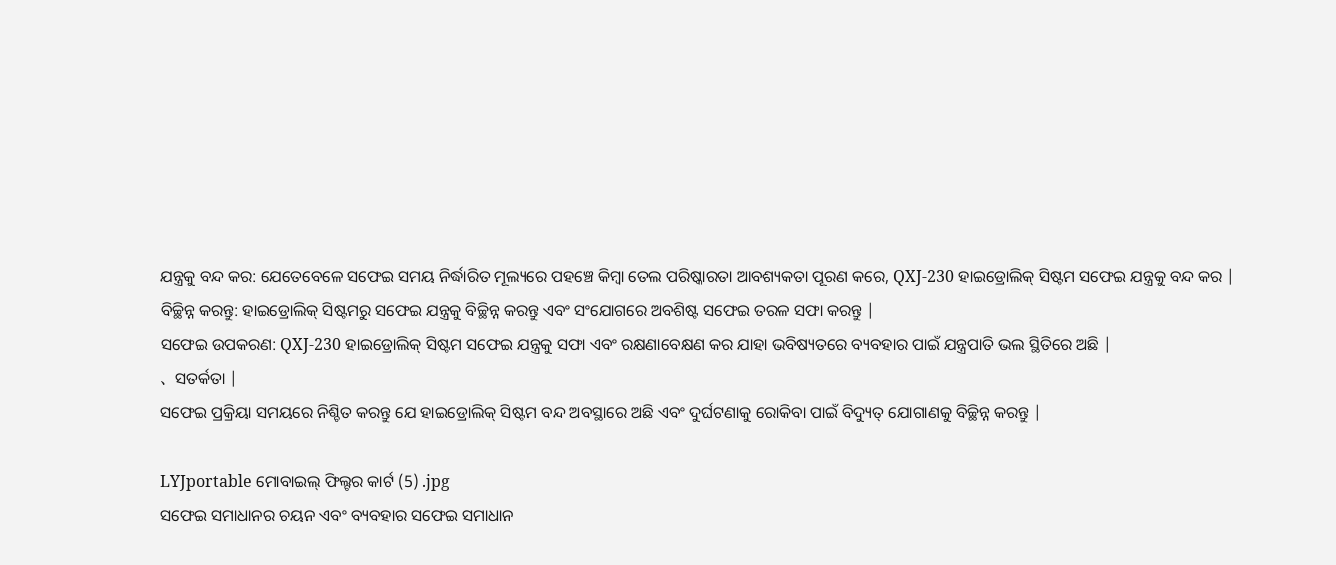ଯନ୍ତ୍ରକୁ ବନ୍ଦ କର: ଯେତେବେଳେ ସଫେଇ ସମୟ ନିର୍ଦ୍ଧାରିତ ମୂଲ୍ୟରେ ପହଞ୍ଚେ କିମ୍ବା ତେଲ ପରିଷ୍କାରତା ଆବଶ୍ୟକତା ପୂରଣ କରେ, QXJ-230 ହାଇଡ୍ରୋଲିକ୍ ସିଷ୍ଟମ ସଫେଇ ଯନ୍ତ୍ରକୁ ବନ୍ଦ କର |
ବିଚ୍ଛିନ୍ନ କରନ୍ତୁ: ହାଇଡ୍ରୋଲିକ୍ ସିଷ୍ଟମରୁ ସଫେଇ ଯନ୍ତ୍ରକୁ ବିଚ୍ଛିନ୍ନ କରନ୍ତୁ ଏବଂ ସଂଯୋଗରେ ଅବଶିଷ୍ଟ ସଫେଇ ତରଳ ସଫା କରନ୍ତୁ |
ସଫେଇ ଉପକରଣ: QXJ-230 ହାଇଡ୍ରୋଲିକ୍ ସିଷ୍ଟମ ସଫେଇ ଯନ୍ତ୍ରକୁ ସଫା ଏବଂ ରକ୍ଷଣାବେକ୍ଷଣ କର ଯାହା ଭବିଷ୍ୟତରେ ବ୍ୟବହାର ପାଇଁ ଯନ୍ତ୍ରପାତି ଭଲ ସ୍ଥିତିରେ ଅଛି |
、 ସତର୍କତା |
ସଫେଇ ପ୍ରକ୍ରିୟା ସମୟରେ ନିଶ୍ଚିତ କରନ୍ତୁ ଯେ ହାଇଡ୍ରୋଲିକ୍ ସିଷ୍ଟମ ବନ୍ଦ ଅବସ୍ଥାରେ ଅଛି ଏବଂ ଦୁର୍ଘଟଣାକୁ ରୋକିବା ପାଇଁ ବିଦ୍ୟୁତ୍ ଯୋଗାଣକୁ ବିଚ୍ଛିନ୍ନ କରନ୍ତୁ |

LYJportable ମୋବାଇଲ୍ ଫିଲ୍ଟର କାର୍ଟ (5) .jpg
ସଫେଇ ସମାଧାନର ଚୟନ ଏବଂ ବ୍ୟବହାର ସଫେଇ ସମାଧାନ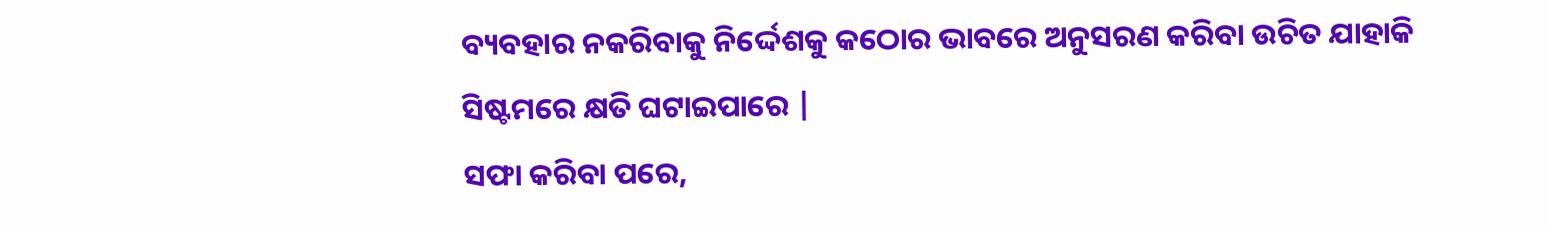ବ୍ୟବହାର ନକରିବାକୁ ନିର୍ଦ୍ଦେଶକୁ କଠୋର ଭାବରେ ଅନୁସରଣ କରିବା ଉଚିତ ଯାହାକି ସିଷ୍ଟମରେ କ୍ଷତି ଘଟାଇପାରେ |
ସଫା କରିବା ପରେ,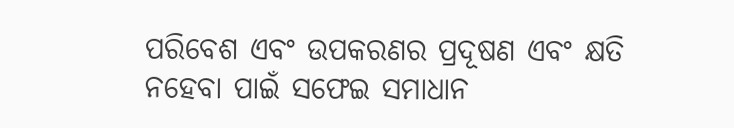ପରିବେଶ ଏବଂ ଉପକରଣର ପ୍ରଦୂଷଣ ଏବଂ କ୍ଷତି ନହେବା ପାଇଁ ସଫେଇ ସମାଧାନ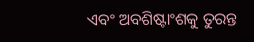ଏବଂ ଅବଶିଷ୍ଟାଂଶକୁ ତୁରନ୍ତ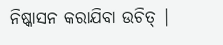ନିଷ୍କାସନ କରାଯିବା ଉଚିତ୍ |